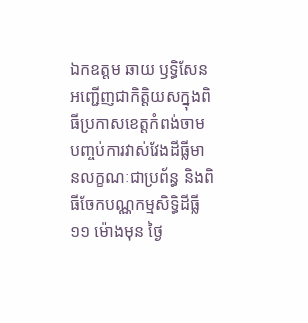ឯកឧត្តម ឆាយ ឫទ្ធិសែន អញ្ជើញជាកិត្តិយសក្នុងពិធីប្រកាសខេត្តកំពង់ចាម បញ្ចប់ការវាស់វែងដីធ្លីមានលក្ខណៈជាប្រព័ន្ធ និងពិធីចែកបណ្ណកម្មសិទ្ធិដីធ្លី
១១ ម៉ោងមុន ថ្ងៃ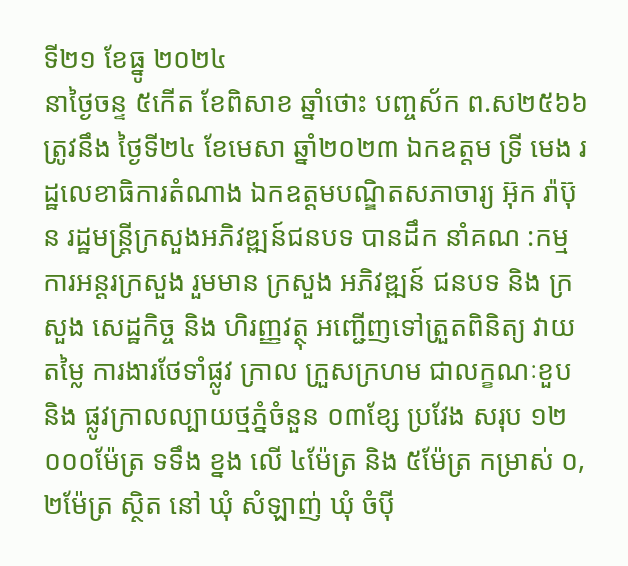ទី២១ ខែធ្នូ ២០២៤
នាថ្ងៃចន្ទ ៥កើត ខែពិសាខ ឆ្នាំថោះ បញ្ចស័ក ព.ស២៥៦៦ ត្រូវនឹង ថ្ងៃទី២៤ ខែមេសា ឆ្នាំ២០២៣ ឯកឧត្ដម ទ្រី មេង រដ្ឋលេខាធិការតំណាង ឯកឧត្ដមបណ្ឌិតសភាចារ្យ អ៊ុក រ៉ាប៊ុន រដ្ឋមន្រ្ដីក្រសួងអភិវឌ្ឍន៍ជនបទ បានដឹក នាំគណ :កម្មការអន្តរក្រសួង រួមមាន ក្រសួង អភិវឌ្ឍន៍ ជនបទ និង ក្រសួង សេដ្ឋកិច្ច និង ហិរញ្ញវត្ថុ អញ្ជើញទៅត្រួតពិនិត្យ វាយតម្លៃ ការងារថែទាំផ្លូវ ក្រាល ក្រួសក្រហម ជាលក្ខណៈខួប និង ផ្លូវក្រាលល្បាយថ្មភ្នំចំនួន ០៣ខ្សែ ប្រវែង សរុប ១២ ០០០ម៉ែត្រ ទទឹង ខ្នង លើ ៤ម៉ែត្រ និង ៥ម៉ែត្រ កម្រាស់ ០,២ម៉ែត្រ ស្ថិត នៅ ឃុំ សំឡាញ់ ឃុំ ចំប៉ី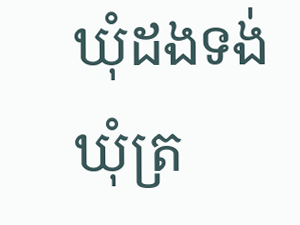ឃុំដងទង់ ឃុំត្រ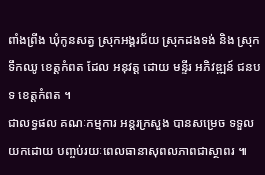ពាំងព្រីង ឃុំកូនសត្វ ស្រុកអង្គរជ័យ ស្រុកដងទង់ និង ស្រុកទឹកឈូ ខេត្តកំពត ដែល អនុវត្ត ដោយ មន្ទីរ អភិវឌ្ឍន៍ ជនបទ ខេត្តកំពត ។
ជាលទ្ធផល គណៈកម្មការ អន្តរក្រសួង បានសម្រេច ទទួលយកដោយ បញ្ចប់រយៈពេលធានាសុពលភាពជាស្ថាពរ ៕